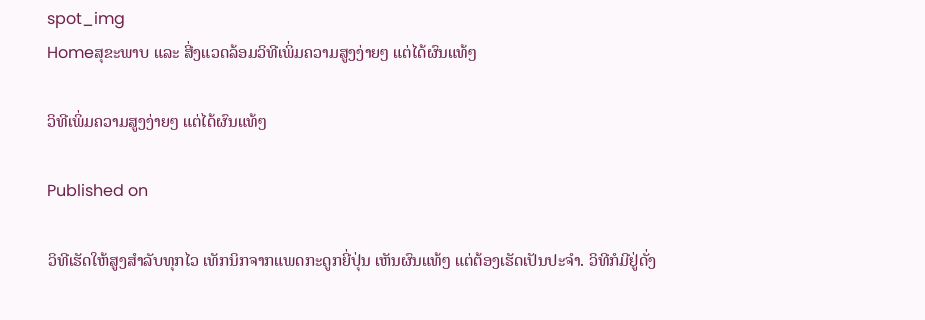spot_img
Homeສຸຂະພາບ ແລະ ສີ່ງແວດລ້ອມວິທີເພິ່ມຄວາມສູງງ່າຍໆ ແຕ່ໄດ້ຜົນແທ້ໆ

ວິທີເພິ່ມຄວາມສູງງ່າຍໆ ແຕ່ໄດ້ຜົນແທ້ໆ

Published on

ວິທີເຮັດໃຫ້ສູງສຳລັບທຸກໄວ ເທັກນິກຈາກແພດກະດູກຍີ່ປຸ່ນ ເຫັນຜົນແທ້ໆ ແຕ່ຕ້ອງເຮັດເປັນປະຈຳ. ວິທີກໍມີຢູ່ດັ່ງ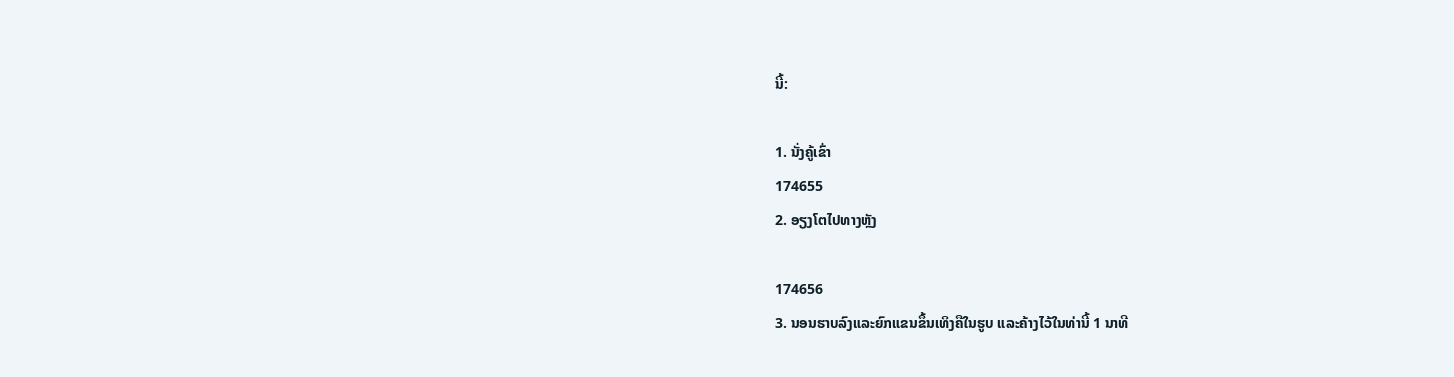ນີ້:

1. ນັ່ງຄູ້ເຂົ່າ
174655
2. ອຽງໂຕໄປທາງຫຼັງ

174656
3. ນອນຮາບລົງແລະຍົກແຂນຂຶ້ນເທິງຄືໃນຮູບ ແລະຄ້າງໄວ້ໃນທ່ານີ້ 1 ນາທີ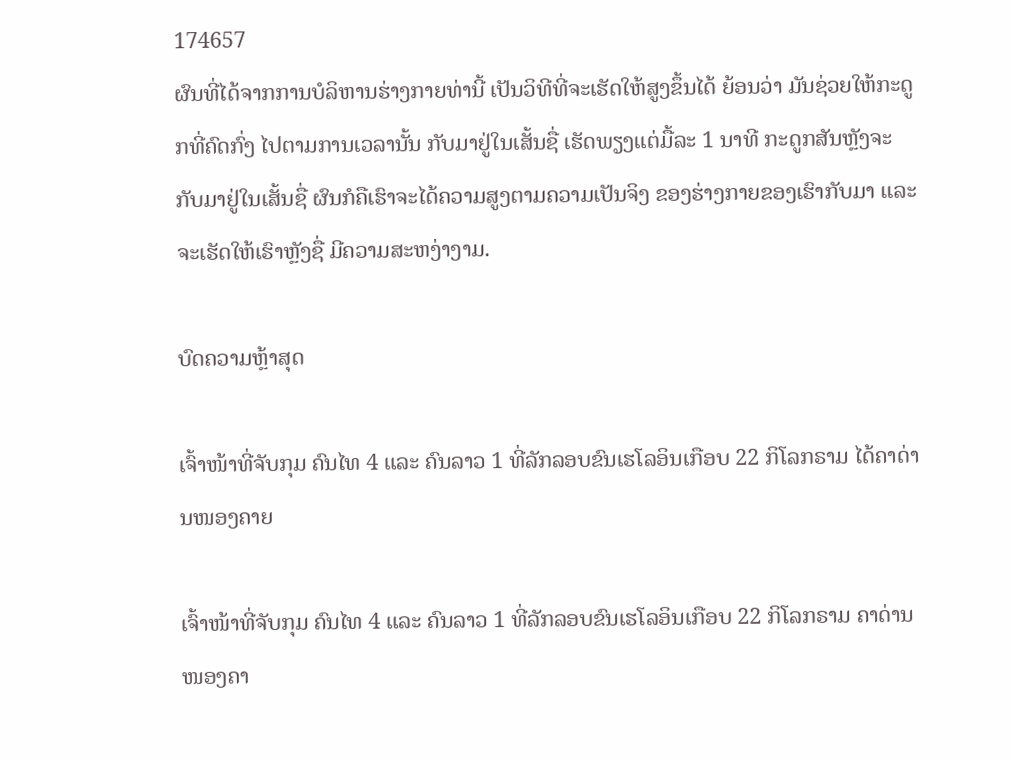174657
ຜົນທີ່ໄດ້ຈາກການບໍລິຫານຮ່າງກາຍທ່ານີ້ ເປັນວິທີທີ່ຈະເຮັດໃຫ້ສູງຂຶ້ນໄດ້ ຍ້ອນວ່າ ມັນຊ່ວຍໃຫ້ກະດູກທີ່ຄົດກົ່ງ ໄປຕາມການເວລານັ້ນ ກັບມາຢູ່ໃນເສັ້ນຊື່ ເຮັດພຽງແຕ່ມື້ລະ 1 ນາທີ ກະດູກສັນຫຼັງຈະກັບມາຢູ່ໃນເສັ້ນຊື່ ຜົນກໍຄືເຮົາຈະໄດ້ຄວາມສູງຕາມຄວາມເປັນຈິງ ຂອງຮ່າງກາຍຂອງເຮົາກັບມາ ແລະຈະເຮັດໃຫ້ເຮົາຫຼັງຊື່ ມີຄວາມສະຫງ່າງາມ.

ບົດຄວາມຫຼ້າສຸດ

ເຈົ້າໜ້າທີ່ຈັບກຸມ ຄົນໄທ 4 ແລະ ຄົນລາວ 1 ທີ່ລັກລອບຂົນເຮໂລອິນເກືອບ 22 ກິໂລກຣາມ ໄດ້ຄາດ່ານໜອງຄາຍ

ເຈົ້າໜ້າທີ່ຈັບກຸມ ຄົນໄທ 4 ແລະ ຄົນລາວ 1 ທີ່ລັກລອບຂົນເຮໂລອິນເກືອບ 22 ກິໂລກຣາມ ຄາດ່ານໜອງຄາ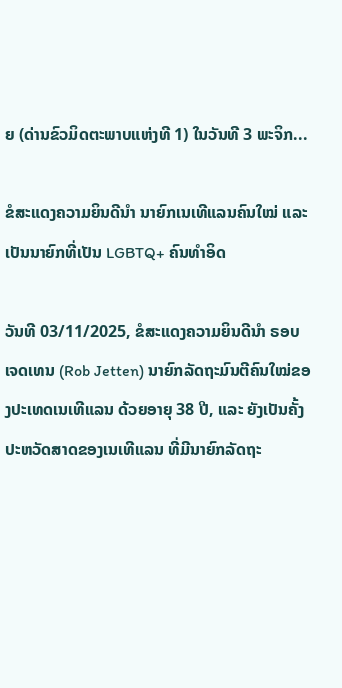ຍ (ດ່ານຂົວມິດຕະພາບແຫ່ງທີ 1) ໃນວັນທີ 3 ພະຈິກ...

ຂໍສະແດງຄວາມຍິນດີນຳ ນາຍົກເນເທີແລນຄົນໃໝ່ ແລະ ເປັນນາຍົກທີ່ເປັນ LGBTQ+ ຄົນທຳອິດ

ວັນທີ 03/11/2025, ຂໍສະແດງຄວາມຍິນດີນຳ ຣອບ ເຈດເທນ (Rob Jetten) ນາຍົກລັດຖະມົນຕີຄົນໃໝ່ຂອງປະເທດເນເທີແລນ ດ້ວຍອາຍຸ 38 ປີ, ແລະ ຍັງເປັນຄັ້ງປະຫວັດສາດຂອງເນເທີແລນ ທີ່ມີນາຍົກລັດຖະ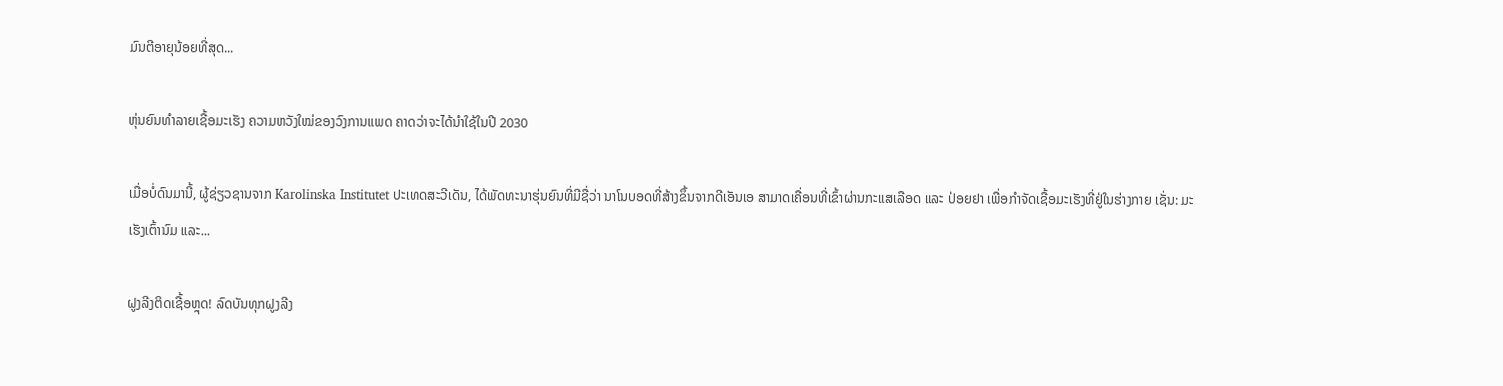ມົນຕີອາຍຸນ້ອຍທີ່ສຸດ...

ຫຸ່ນຍົນທຳລາຍເຊື້ອມະເຮັງ ຄວາມຫວັງໃໝ່ຂອງວົງການແພດ ຄາດວ່າຈະໄດ້ນໍາໃຊ້ໃນປີ 2030

ເມື່ອບໍ່ດົນມານີ້, ຜູ້ຊ່ຽວຊານຈາກ Karolinska Institutet ປະເທດສະວີເດັນ, ໄດ້ພັດທະນາຮຸ່ນຍົນທີ່ມີຊື່ວ່າ ນາໂນບອດທີ່ສ້າງຂຶ້ນຈາກດີເອັນເອ ສາມາດເຄື່ອນທີ່ເຂົ້າຜ່ານກະແສເລືອດ ແລະ ປ່ອຍຢາ ເພື່ອກຳຈັດເຊື້ອມະເຮັງທີ່ຢູ່ໃນຮ່າງກາຍ ເຊັ່ນ: ມະເຮັງເຕົ້ານົມ ແລະ...

ຝູງລີງຕິດເຊື້ອຫຼຸດ! ລົດບັນທຸກຝູງລີງ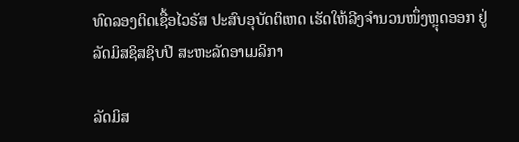ທົດລອງຕິດເຊື້ອໄວຣັສ ປະສົບອຸບັດຕິເຫດ ເຮັດໃຫ້ລີງຈຳນວນໜຶ່ງຫຼຸດອອກ ຢູ່ລັດມິສຊິສຊິບປີ ສະຫະລັດອາເມລິກາ

ລັດມິສ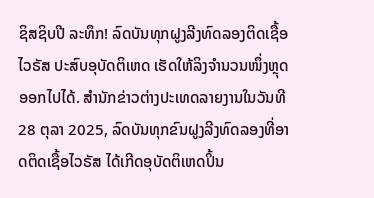ຊິສຊິບປີ ລະທຶກ! ລົດບັນທຸກຝູງລີງທົດລອງຕິດເຊື້ອໄວຣັສ ປະສົບອຸບັດຕິເຫດ ເຮັດໃຫ້ລິງຈຳນວນໜຶ່ງຫຼຸດອອກໄປໄດ້. ສຳນັກຂ່າວຕ່າງປະເທດລາຍງານໃນວັນທີ 28 ຕຸລາ 2025, ລົດບັນທຸກຂົນຝູງລີງທົດລອງທີ່ອາດຕິດເຊື້ອໄວຣັສ ໄດ້ເກີດອຸບັດຕິເຫດປິ້ນ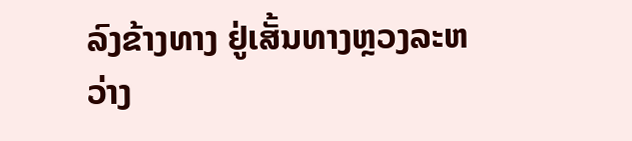ລົງຂ້າງທາງ ຢູ່ເສັ້ນທາງຫຼວງລະຫວ່າງ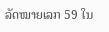ລັດໝາຍເລກ 59 ໃນ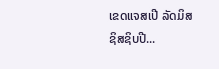ເຂດແຈສເປີ ລັດມິສຊິສຊິບປີ...